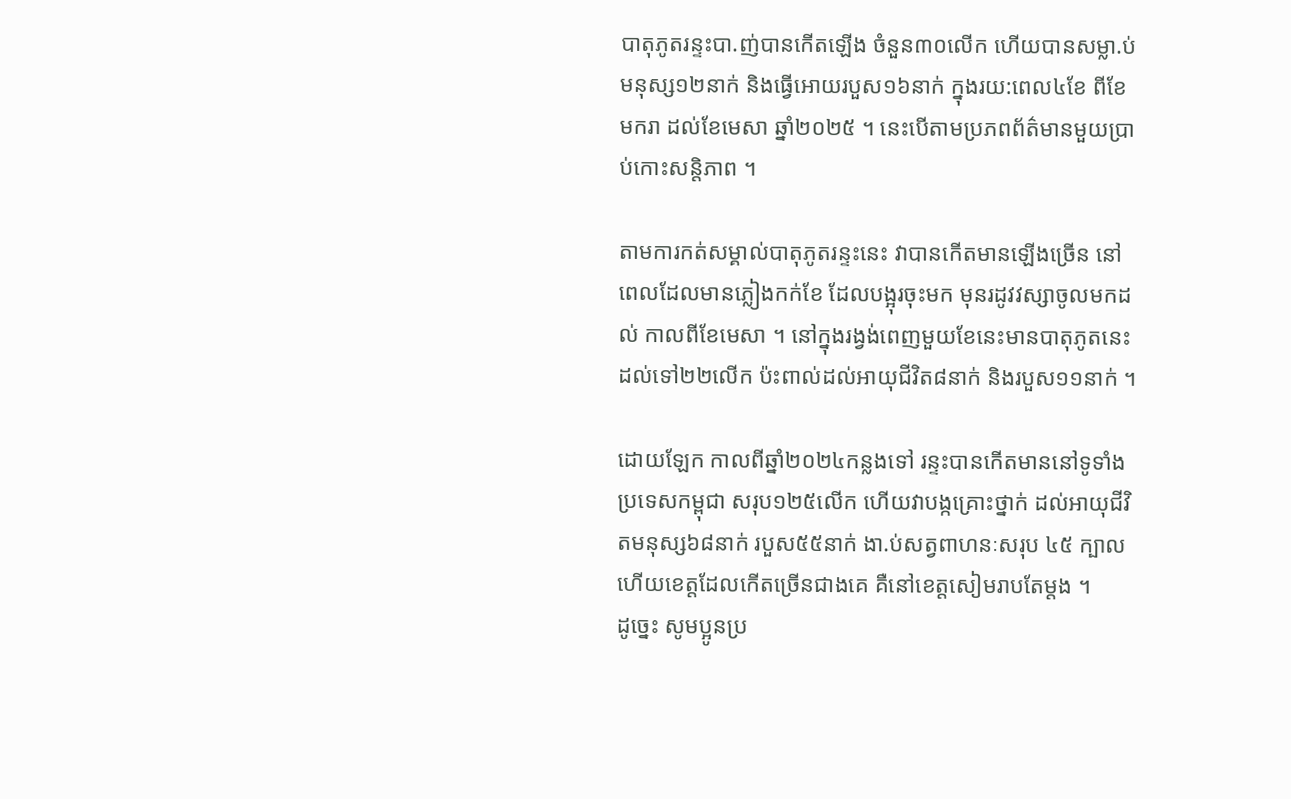បាតុភូតរន្ទះបា.ញ់បានកើតឡើង ចំនួន៣០លើក ហើយបានសម្លា.ប់មនុស្ស១២នាក់ និងធ្វើអោយរបួស១៦នាក់ ក្នុងរយ:ពេល៤ខែ ពីខែមករា ដល់ខែមេសា ឆ្នាំ២០២៥ ។ នេះបើតាមប្រភពព័ត៌មានមួយប្រាប់កោះសន្តិភាព ។

តាមការកត់សម្គាល់បាតុភូតរន្ទះនេះ វាបានកើតមានឡើងច្រើន នៅពេលដែលមានភ្លៀងកក់ខែ ដែលបង្អុរចុះមក មុនរដូវវស្សាចូលមកដល់ កាលពីខែមេសា ។ នៅក្នុងរង្វង់ពេញមួយខែនេះមានបាតុភូតនេះដល់ទៅ២២លើក ប៉ះពាល់ដល់អាយុជីវិត៨នាក់ និងរបួស១១នាក់ ។

ដោយឡែក កាលពីឆ្នាំ២០២៤កន្លងទៅ រន្ទះបានកើតមាននៅទូទាំងប្រទេសកម្ពុជា សរុប១២៥លើក ហើយវាបង្កគ្រោះថ្នាក់ ដល់អាយុជីវិតមនុស្ស៦៨នាក់ របួស៥៥នាក់ ងា.ប់សត្វពាហនៈសរុប ៤៥ ក្បាល ហើយខេត្តដែលកើតច្រើនជាងគេ គឺនៅខេត្តសៀមរាបតែម្តង ។
ដូច្នេះ សូមប្អូនប្រ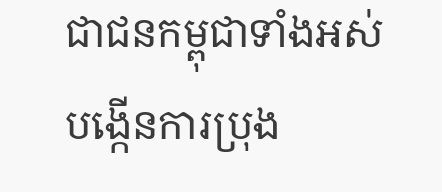ជាជនកម្ពុជាទាំងអស់បង្កើនការប្រុង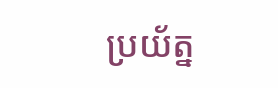ប្រយ័ត្ន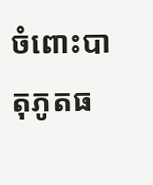ចំពោះបាតុភូតធ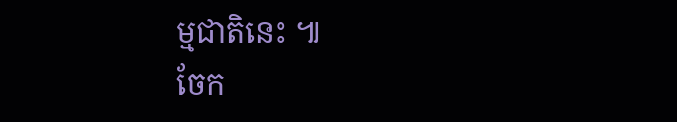ម្មជាតិនេះ ៕
ចែក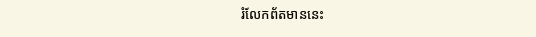រំលែកព័តមាននេះ